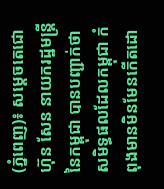(ភ្នំពេញ)៖ សម្តេចតេជោ ហ៊ុន សែន នាយករដ្ឋមន្ត្រីនៃកម្ពុជា បានបញ្ជាក់ថា សមិទ្ធផលដែលកម្ពុជា កំពុងមានមិនមែនកើតដោ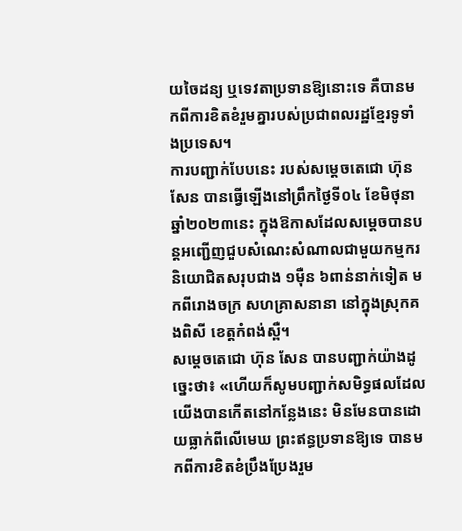យចៃដន្យ ឬទេវតាប្រទានឱ្យនោះទេ គឺបានមកពីការខិតខំរួមគ្នារបស់ប្រជាពលរដ្ឋខ្មែរទូទាំងប្រទេស។
ការបញ្ជាក់បែបនេះ របស់សម្តេចតេជោ ហ៊ុន សែន បានធ្វើឡើងនៅព្រឹកថ្ងៃទី០៤ ខែមិថុនា ឆ្នាំ២០២៣នេះ ក្នុងឱកាសដែលសម្តេចបានបន្តអញ្ជើញជួបសំណេះសំណាលជាមួយកម្មករ និយោជិតសរុបជាង ១ម៉ឺន ៦ពាន់នាក់ទៀត មកពីរោងចក្រ សហគ្រាសនានា នៅក្នុងស្រុកគងពិសី ខេត្តកំពង់ស្ពឺ។
សម្តេចតេជោ ហ៊ុន សែន បានបញ្ជាក់យ៉ាងដូច្នេះថា៖ «ហើយក៏សូមបញ្ជាក់សមិទ្ធផលដែលយើងបានកើតនៅកន្លែងនេះ មិនមែនបានដោយធ្លាក់ពីលើមេឃ ព្រះឥន្ធប្រទានឱ្យទេ បានមកពីការខិតខំប្រឹងប្រែងរួម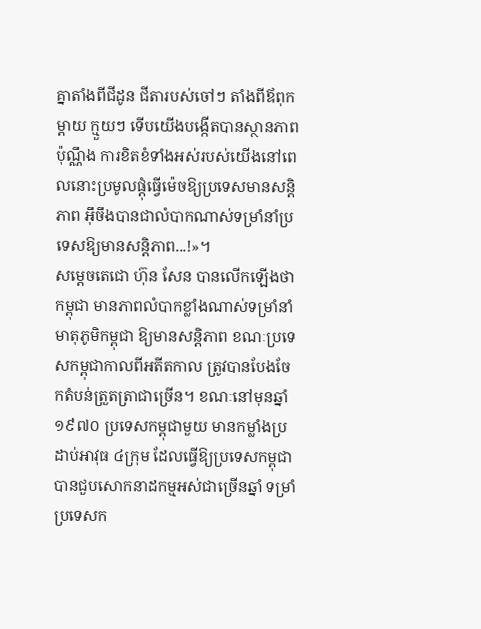គ្នាតាំងពីជីដូន ជីតារបស់ចៅៗ តាំងពីឪពុក ម្តាយ ក្មួយៗ ទើបយើងបង្កើតបានស្ថានភាពប៉ុណ្ណឹង ការខិតខំទាំងអស់របស់យើងនៅពេលនោះប្រមូលផ្តុំធ្វើម៉េចឱ្យប្រទេសមានសន្តិភាព អ៊ឹចឹងបានជាលំបាកណាស់ទម្រាំនាំប្រទេសឱ្យមានសន្តិភាព...!»។
សម្តេចតេជោ ហ៊ុន សែន បានលើកឡើងថា កម្ពុជា មានភាពលំបាកខ្លាំងណាស់ទម្រាំនាំមាតុភូមិកម្ពុជា ឱ្យមានសន្តិភាព ខណៈប្រទេសកម្ពុជាកាលពីអតីតកាល ត្រូវបានបែងចែកតំបន់ត្រួតត្រាជាច្រើន។ ខណៈនៅមុនឆ្នាំ១៩៧០ ប្រទេសកម្ពុជាមួយ មានកម្លាំងប្រដាប់អាវុធ ៤ក្រុម ដែលធ្វើឱ្យប្រទេសកម្ពុជា បានជួបសោកនាដកម្មអស់ជាច្រើនឆ្នាំ ទម្រាំប្រទេសក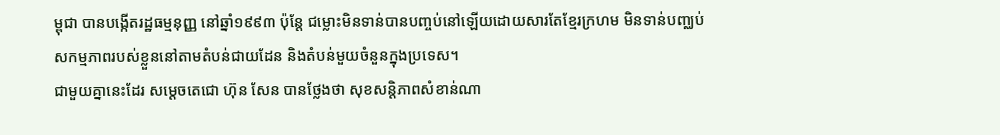ម្ពុជា បានបង្កើតរដ្ឋធម្មនុញ្ញ នៅឆ្នាំ១៩៩៣ ប៉ុន្តែ ជម្លោះមិនទាន់បានបញ្ចប់នៅឡើយដោយសារតែខ្មែរក្រហម មិនទាន់បញ្ឈប់សកម្មភាពរបស់ខ្លួននៅតាមតំបន់ជាយដែន និងតំបន់មួយចំនួនក្នុងប្រទេស។
ជាមួយគ្នានេះដែរ សម្តេចតេជោ ហ៊ុន សែន បានថ្លែងថា សុខសន្តិភាពសំខាន់ណា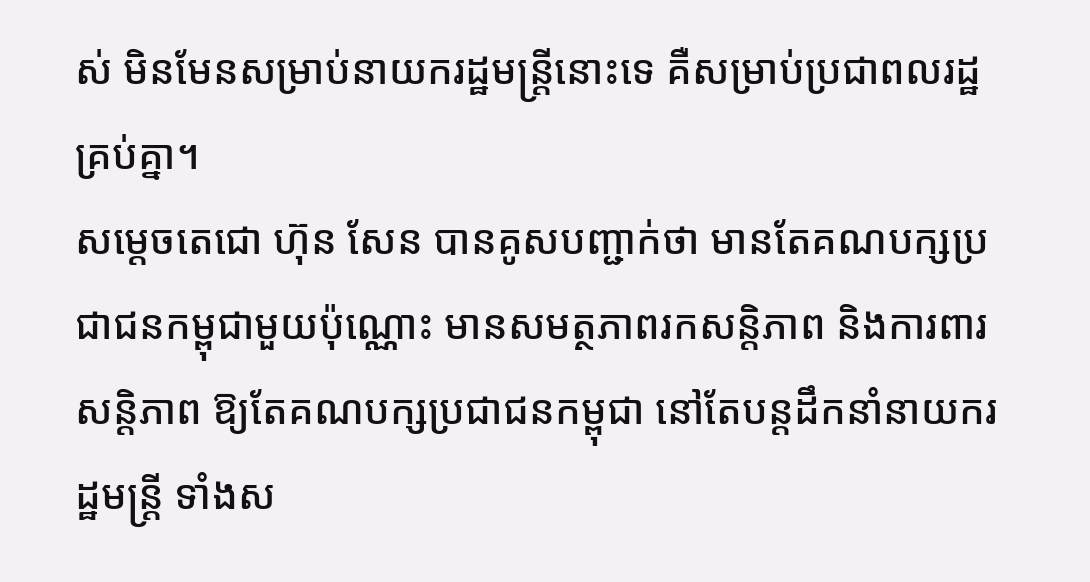ស់ មិនមែនសម្រាប់នាយករដ្ឋមន្ត្រីនោះទេ គឺសម្រាប់ប្រជាពលរដ្ឋគ្រប់គ្នា។
សម្តេចតេជោ ហ៊ុន សែន បានគូសបញ្ជាក់ថា មានតែគណបក្សប្រជាជនកម្ពុជាមួយប៉ុណ្ណោះ មានសមត្ថភាពរកសន្តិភាព និងការពារសន្តិភាព ឱ្យតែគណបក្សប្រជាជនកម្ពុជា នៅតែបន្ដដឹកនាំនាយករដ្ឋមន្ដ្រី ទាំងស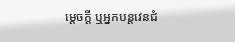ម្ដេចក្ដី ឬអ្នកបន្ដវេនជំ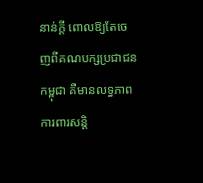នាន់ក្ដី ពោលឱ្យតែចេញពីគណបក្សប្រជាជនកម្ពុជា គឺមានលទ្ធភាពការពារសន្ដិ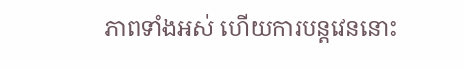ភាពទាំងអស់ ហើយការបន្ដវេននោះ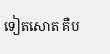ទៀតសោត គឺប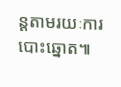ន្ដតាមរយៈការបោះឆ្នោត៕